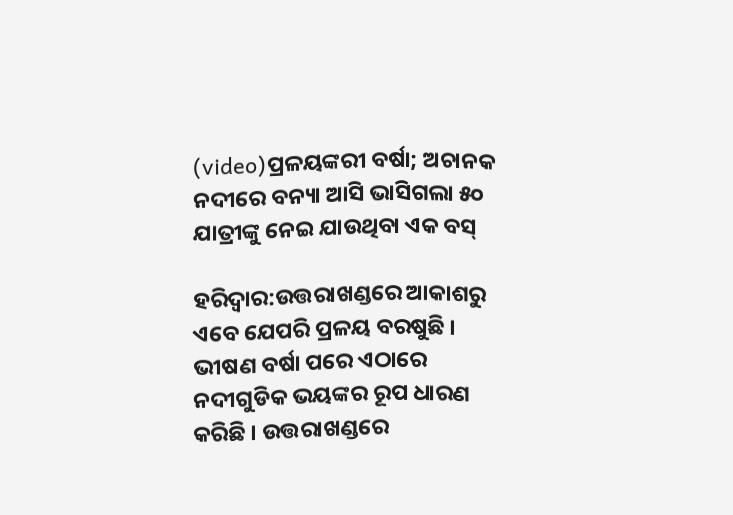(video)ପ୍ରଳୟଙ୍କରୀ ବର୍ଷା; ଅଚାନକ ନଦୀରେ ବନ୍ୟା ଆସି ଭାସିଗଲା ୫୦ ଯାତ୍ରୀଙ୍କୁ ନେଇ ଯାଉଥିବା ଏକ ବସ୍

ହରିଦ୍ୱାର:ଉତ୍ତରାଖଣ୍ଡରେ ଆକାଶରୁ ଏବେ ଯେପରି ପ୍ରଳୟ ବରଷୁଛି । ଭୀଷଣ ବର୍ଷା ପରେ ଏଠାରେ ନଦୀଗୁଡିକ ଭୟଙ୍କର ରୂପ ଧାରଣ କରିଛି । ଉତ୍ତରାଖଣ୍ଡରେ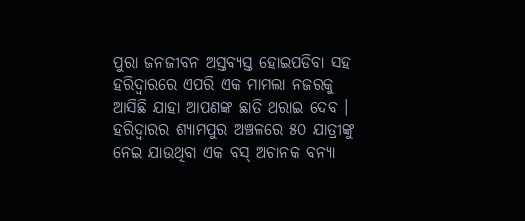ପୁରା ଜନଜୀବନ ଅସ୍ତବ୍ୟସ୍ତ ହୋଇପଡିବା ସହ ହରିଦ୍ୱାରରେ ଏପରି ଏକ ମାମଲା ନଜରକୁ ଆସିଛି ଯାହା ଆପଣଙ୍କ ଛାତି ଥରାଇ ଦେବ । ହରିଦ୍ୱାରର ଶ୍ୟାମପୁର ଅଞ୍ଚଳରେ ୫୦ ଯାତ୍ରୀଙ୍କୁ ନେଇ ଯାଉଥିବା ଏକ ବସ୍ ଅଚାନକ ବନ୍ୟା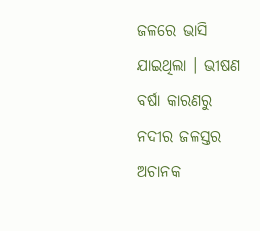ଜଳରେ ଭାସି ଯାଇଥିଲା । ଭୀଷଣ ବର୍ଷା କାରଣରୁ ନଦୀର ଜଳସ୍ତର ଅଚାନକ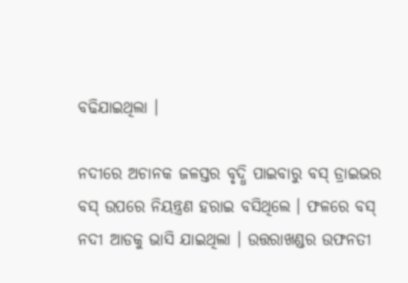ବଢିଯାଇଥିଲା ।

ନଦୀରେ ଅଚାନକ ଜଳସ୍ତର ବୃଦ୍ଧି ପାଇବାରୁ ବସ୍ ଡ୍ରାଇଭର ବସ୍ ଉପରେ ନିୟନ୍ତ୍ରଣ ହରାଇ ବସିଥିଲେ । ଫଳରେ ବସ୍ ନଦୀ ଆଡକୁ ଭାସି ଯାଇଥିଲା । ଉତ୍ତରାଖଣ୍ଡର ଉଫନତୀ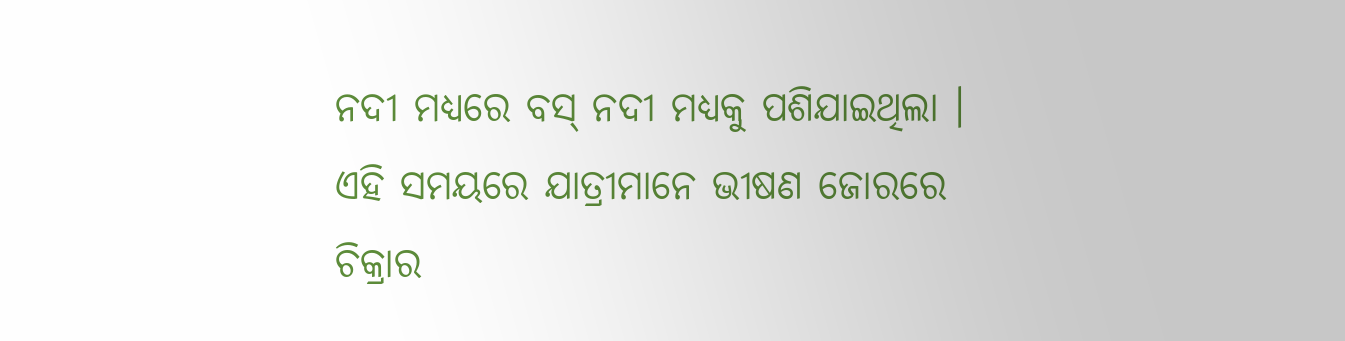ନଦୀ ମଧ୍ୟରେ ବସ୍ ନଦୀ ମଧ୍ୟକୁ ପଶିଯାଇଥିଲା । ଏହି ସମୟରେ ଯାତ୍ରୀମାନେ ଭୀଷଣ ଜୋରରେ ଚିକ୍ରାର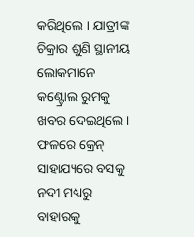କରିଥିଲେ । ଯାତ୍ରୀଙ୍କ ଚିକ୍ରାର ଶୁଣି ସ୍ଥାନୀୟ ଲୋକମାନେ କଣ୍ଟ୍ରୋଲ ରୁମକୁ ଖବର ଦେଇଥିଲେ । ଫଳରେ କ୍ରେନ୍ ସାହାଯ୍ୟରେ ବସକୁ ନଦୀ ମଧ୍ୟରୁ ବାହାରକୁ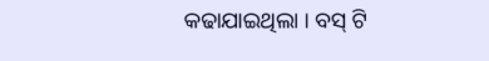କଢାଯାଇଥିଲା । ବସ୍ ଟି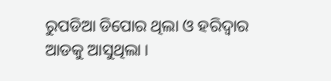ରୁପଡିଆ ଡିପୋର ଥିଲା ଓ ହରିଦ୍ୱାର ଆଡକୁ ଆସୁଥିଲା ।